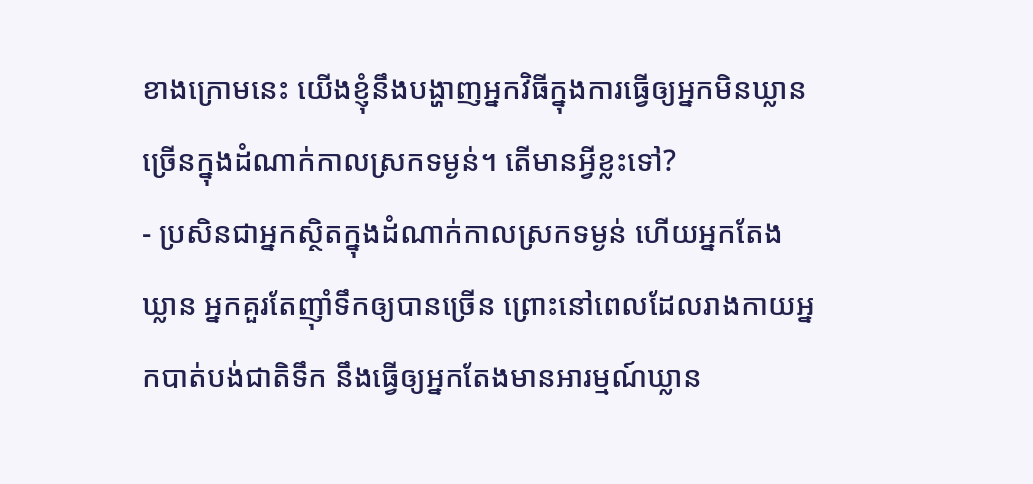ខាងក្រោមនេះ យើងខ្ញុំនឹងបង្ហាញអ្នកវិធីក្នុងការធ្វើឲ្យអ្នកមិនឃ្លានច្រើនក្នុងដំណាក់កាលស្រកទម្ងន់។ តើមានអ្វីខ្លះទៅ?
- ប្រសិនជាអ្នកស្ថិតក្នុងដំណាក់កាលស្រកទម្ងន់ ហើយអ្នកតែងឃ្លាន អ្នកគួរតែញ៉ាំទឹកឲ្យបានច្រើន ព្រោះនៅពេលដែលរាងកាយអ្នកបាត់បង់ជាតិទឹក នឹងធ្វើឲ្យអ្នកតែងមានអារម្មណ៍ឃ្លាន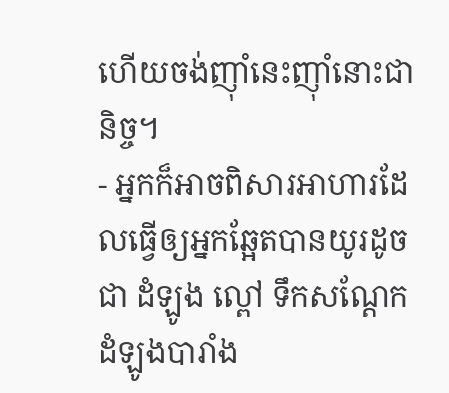ហើយចង់ញ៉ាំនេះញ៉ាំនោះជានិច្ច។
- អ្នកក៏អាចពិសារអាហារដែលធ្វើឲ្យអ្នកឆ្អែតបានយូរដូចជា ដំឡូង ល្ពៅ ទឹកសណ្តែក ដំឡូងបារាំង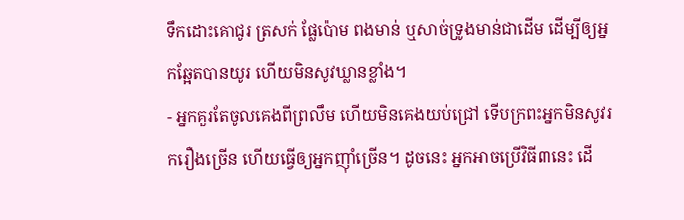ទឹកដោះគោជូរ ត្រសក់ ផ្លែប៉ោម ពងមាន់ ឬសាច់ទ្រូងមាន់ជាដើម ដើម្បីឲ្យអ្នកឆ្អែតបានយូរ ហើយមិនសូវឃ្លានខ្លាំង។
- អ្នកគួរតែចូលគេងពីព្រលឹម ហើយមិនគេងយប់ជ្រៅ ទើបក្រពះអ្នកមិនសូវរករឿងច្រើន ហើយធ្វើឲ្យអ្នកញ៉ាំច្រើន។ ដូចនេះ អ្នកអាចប្រើវិធី៣នេះ ដើ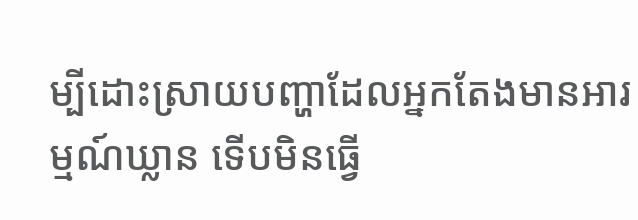ម្បីដោះស្រាយបញ្ហាដែលអ្នកតែងមានអារម្មណ៍ឃ្លាន ទើបមិនធ្វើ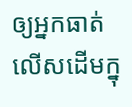ឲ្យអ្នកធាត់លើសដើមក្នុ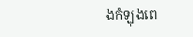ងកំឡុងពេ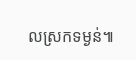លស្រកទម្ងន់៕